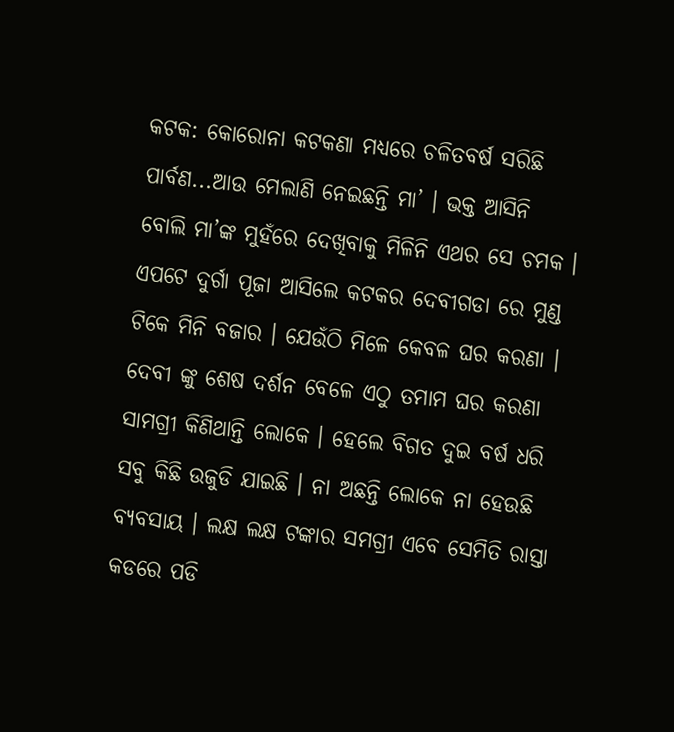କଟକ: କୋରୋନା କଟକଣା ମଧ୍ୟରେ ଚଳିତବର୍ଷ ସରିଛି ପାର୍ବଣ...ଆଉ ମେଲାଣି ନେଇଛନ୍ତି ମା’ । ଭକ୍ତ ଆସିନି ବୋଲି ମା’ଙ୍କ ମୁହଁରେ ଦେଖିବାକୁ ମିଳିନି ଏଥର ସେ ଚମକ । ଏପଟେ ଦୁର୍ଗା ପୂଜା ଆସିଲେ କଟକର ଦେବୀଗଡା ରେ ମୁଣ୍ଡ ଟିକେ ମିନି ବଜାର । ଯେଉଁଠି ମିଳେ କେବଳ ଘର କରଣା । ଦେବୀ ଙ୍କୁ ଶେଷ ଦର୍ଶନ ବେଳେ ଏଠୁ ତମାମ ଘର କରଣା ସାମଗ୍ରୀ କିଣିଥାନ୍ତି ଲୋକେ । ହେଲେ ବିଗତ ଦୁଇ ବର୍ଷ ଧରି ସବୁ କିଛି ଉଜୁଡି ଯାଇଛି । ନା ଅଛନ୍ତି ଲୋକେ ନା ହେଉଛି ବ୍ୟବସାୟ । ଲକ୍ଷ ଲକ୍ଷ ଟଙ୍କାର ସମଗ୍ରୀ ଏବେ ସେମିତି ରାସ୍ତା କଡରେ ପଡି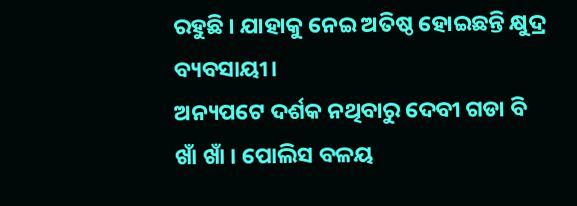ରହୁଛି । ଯାହାକୁ ନେଇ ଅତିଷ୍ଠ ହୋଇଛନ୍ତି କ୍ଷୁଦ୍ର ବ୍ୟବସାୟୀ।
ଅନ୍ୟପଟେ ଦର୍ଶକ ନଥିବାରୁ ଦେବୀ ଗଡା ବି ଖାଁ ଖାଁ । ପୋଲିସ ବଳୟ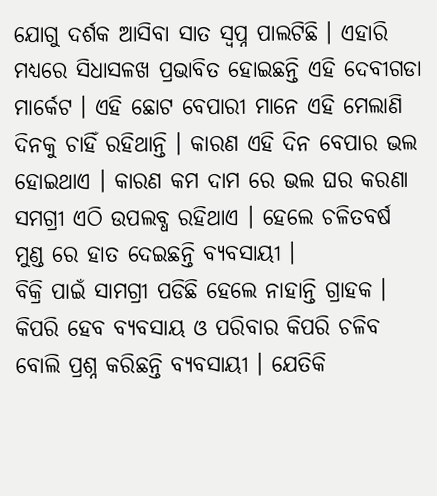ଯୋଗୁ ଦର୍ଶକ ଆସିବା ସାତ ସ୍ୱପ୍ନ ପାଲଟିଛି । ଏହାରି ମଧ୍ୟରେ ସିଧାସଳଖ ପ୍ରଭାବିତ ହୋଇଛନ୍ତି ଏହି ଦେବୀଗଡା ମାର୍କେଟ । ଏହି ଛୋଟ ବେପାରୀ ମାନେ ଏହି ମେଲାଣି ଦିନକୁ ଚାହିଁ ରହିଥାନ୍ତି । କାରଣ ଏହି ଦିନ ବେପାର ଭଲ ହୋଇଥାଏ । କାରଣ କମ ଦାମ ରେ ଭଲ ଘର କରଣା ସମଗ୍ରୀ ଏଠି ଉପଲବ୍ଧ ରହିଥାଏ । ହେଲେ ଚଳିତବର୍ଷ ମୁଣ୍ଡ ରେ ହାତ ଦେଇଛନ୍ତି ବ୍ୟବସାୟୀ ।
ବିକ୍ରି ପାଇଁ ସାମଗ୍ରୀ ପଡିଛି ହେଲେ ନାହାନ୍ତି ଗ୍ରାହକ । କିପରି ହେବ ବ୍ୟବସାୟ ଓ ପରିବାର କିପରି ଚଳିବ ବୋଲି ପ୍ରଶ୍ନ କରିଛନ୍ତି ବ୍ୟବସାୟୀ । ଯେତିକି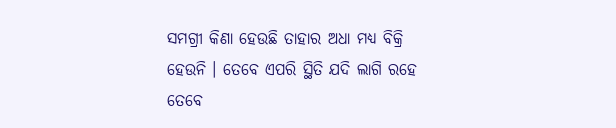ସମଗ୍ରୀ କିଣା ହେଉଛି ତାହାର ଅଧା ମଧ୍ୟ ବିକ୍ରି ହେଉନି । ତେବେ ଏପରି ସ୍ଥିତି ଯଦି ଲାଗି ରହେ ତେବେ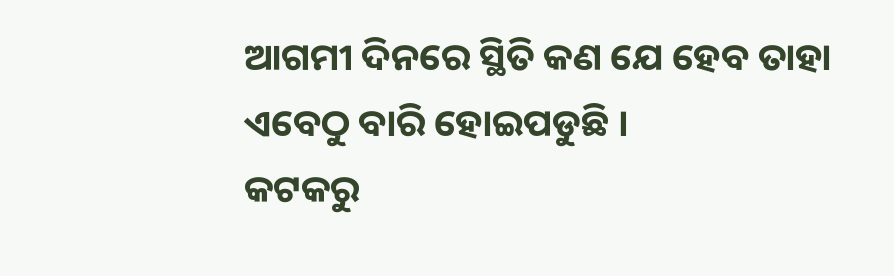ଆଗମୀ ଦିନରେ ସ୍ଥିତି କଣ ଯେ ହେବ ତାହା ଏବେଠୁ ବାରି ହୋଇପଡୁଛି ।
କଟକରୁ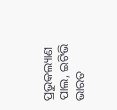ପ୍ରଭୁକଲ୍ୟାଣ ପାଲ, ଇଟିଭି ଭାରତ